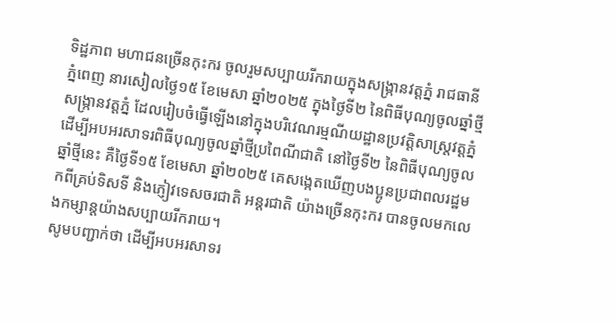ទិដ្ឋភាព មហាជនច្រើនកុះករ ចូលរួមសប្បាយរីករាយក្នុងសង្ក្រានវត្តភ្នំ រាជធានីភ្នំពេញ នារសៀលថ្ងៃ១៥ ខែមេសា ឆ្នាំ២០២៥ ក្នុងថ្ងៃទី២ នៃពិធីបុណ្យចូលឆ្នាំថ្មី
សង្ក្រានវត្តភ្នំ ដែលរៀបចំធ្វើឡើងនៅក្នុងបរិវេណរម្មណីយដ្ឋានប្រវត្តិសាស្ត្រវត្តភ្នំ ដើម្បីអបអរសាទរពិធីបុណ្យចូលឆ្នាំថ្មីប្រពៃណីជាតិ នៅថ្ងៃទី២ នៃពិធីបុណ្យចូលឆ្នាំថ្មីនេះ គឺថ្ងៃទី១៥ ខែមេសា ឆ្នាំ២០២៥ គេសង្កេតឃើញបងប្អូនប្រជាពលរដ្ឋមកពីគ្រប់ទិសទី និងភ្ញៀវទេសចរជាតិ អន្តរជាតិ យ៉ាងច្រើនកុះករ បានចូលមកលេងកម្សាន្តយ៉ាងសប្បាយរីករាយ។
សូមបញ្ជាក់ថា ដើម្បីអបអរសាទរ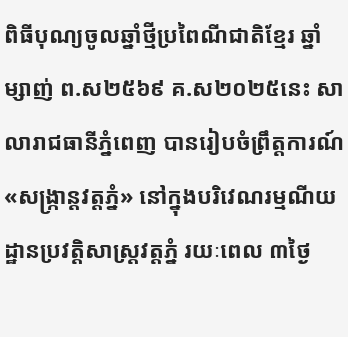ពិធីបុណ្យចូលឆ្នាំថ្មីប្រពៃណីជាតិខ្មែរ ឆ្នាំម្សាញ់ ព.ស២៥៦៩ គ.ស២០២៥នេះ សាលារាជធានីភ្នំពេញ បានរៀបចំព្រឹត្តការណ៍«សង្ក្រាន្តវត្តភ្នំ» នៅក្នុងបរិវេណរម្មណីយដ្ឋានប្រវត្តិសាស្ត្រវត្តភ្នំ រយៈពេល ៣ថ្ងៃ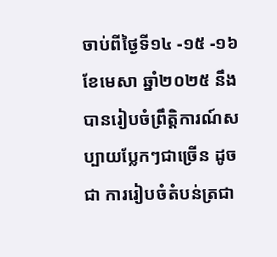ចាប់ពីថ្ងៃទី១៤ -១៥ -១៦ ខែមេសា ឆ្នាំ២០២៥ នឹងបានរៀបចំព្រឹត្តិការណ៍សប្បាយប្លែកៗជាច្រើន ដូចជា ការរៀបចំតំបន់ត្រជា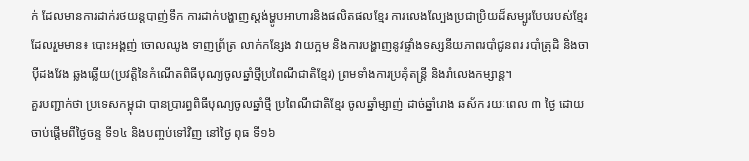ក់ ដែលមានការដាក់រថយន្តបាញ់ទឹក ការដាក់បង្ហាញស្តង់ម្ហូបអាហារនិងផលិតផលខ្មែរ ការលេងល្បែងប្រជាប្រិយដ៏សម្បូរបែបរបស់ខ្មែរដែលរួមមាន៖ បោះអង្គញ់ ចោលឈូង ទាញព្រ័ត្រ លាក់កន្សែង វាយក្អម និងការបង្ហាញនូវផ្ទាំងទស្សនីយភាពរបាំជូនពរ របាំត្រុដិ និងចាប៉ីដងវែង ឆ្លងឆ្លើយ(ប្រវត្តិនៃកំណើតពិធីបុណ្យចូលឆ្នាំថ្មីប្រពៃណីជាតិខ្មែរ) ព្រមទាំងការប្រគុំតន្ត្រី និងរាំលេងកម្សាន្ត។
គួរបញ្ជាក់ថា ប្រទេសកម្ពុជា បានប្រារព្ធពិធីបុណ្យចូលឆ្នាំថ្មី ប្រពៃណីជាតិខ្មែរ ចូលឆ្នាំម្សាញ់ ដាច់ឆ្នាំរោង ឆស័ក រយៈពេល ៣ ថ្ងៃ ដោយចាប់ផ្តើមពីថ្ងៃចន្ទ ទី១៤ និងបញ្ចប់ទៅវិញ នៅថ្ងៃ ពុធ ទី១៦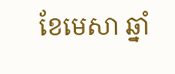ខែមេសា ឆ្នាំ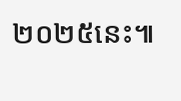២០២៥នេះ៕